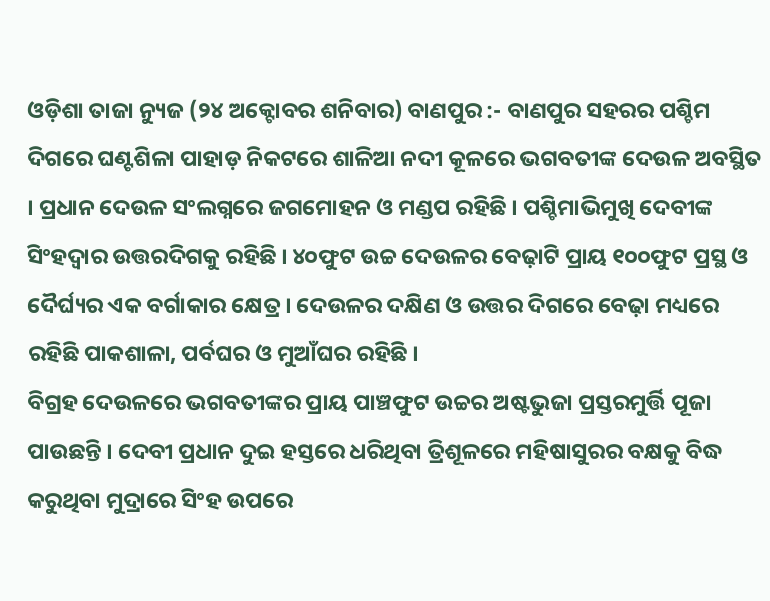ଓଡ଼ିଶା ତାଜା ନ୍ୟୁଜ (୨୪ ଅକ୍ଟୋବର ଶନିବାର) ବାଣପୁର :- ବାଣପୁର ସହରର ପଶ୍ଚିମ ଦିଗରେ ଘଣ୍ଟଶିଳା ପାହାଡ଼ ନିକଟରେ ଶାଳିଆ ନଦୀ କୂଳରେ ଭଗବତୀଙ୍କ ଦେଉଳ ଅବସ୍ଥିତ । ପ୍ରଧାନ ଦେଉଳ ସଂଲଗ୍ନରେ ଜଗମୋହନ ଓ ମଣ୍ଡପ ରହିଛି । ପଶ୍ଚିମାଭିମୁଖି ଦେବୀଙ୍କ ସିଂହଦ୍ୱାର ଉତ୍ତରଦିଗକୁ ରହିଛି । ୪୦ଫୁଟ ଉଚ୍ଚ ଦେଉଳର ବେଢ଼ାଟି ପ୍ରାୟ ୧୦୦ଫୁଟ ପ୍ରସ୍ଥ ଓ ଦୈର୍ଘ୍ୟର ଏକ ବର୍ଗାକାର କ୍ଷେତ୍ର । ଦେଉଳର ଦକ୍ଷିଣ ଓ ଉତ୍ତର ଦିଗରେ ବେଢ଼ା ମଧ୍ୟରେ ରହିଛି ପାକଶାଳା, ପର୍ବଘର ଓ ମୁଆଁଘର ରହିଛି ।
ବିଗ୍ରହ ଦେଉଳରେ ଭଗବତୀଙ୍କର ପ୍ରାୟ ପାଞ୍ଚଫୁଟ ଉଚ୍ଚର ଅଷ୍ଟଭୁଜା ପ୍ରସ୍ତରମୁର୍ତ୍ତି ପୂଜା ପାଉଛନ୍ତି । ଦେବୀ ପ୍ରଧାନ ଦୁଇ ହସ୍ତରେ ଧରିଥିବା ତ୍ରିଶୂଳରେ ମହିଷାସୁରର ବକ୍ଷକୁ ବିଦ୍ଧ କରୁଥିବା ମୁଦ୍ରାରେ ସିଂହ ଉପରେ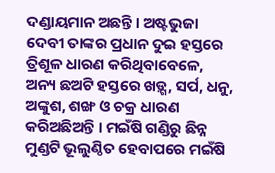ଦଣ୍ଡାୟମାନ ଅଛନ୍ତି । ଅଷ୍ଟଭୁଜା ଦେବୀ ତାଙ୍କର ପ୍ରଧାନ ଦୁଇ ହସ୍ତରେ ତ୍ରିଶୂଳ ଧାରଣ କରିଥିବାବେଳେ, ଅନ୍ୟ ଛଅଟି ହସ୍ତରେ ଖଡ଼୍ଗ, ସର୍ପ, ଧନୁ, ଅଙ୍କୁଶ, ଶଙ୍ଖ ଓ ଚକ୍ର ଧାରଣ କରିଅଛିଅନ୍ତି । ମଇଁଷି ଗଣ୍ଡିରୁ ଛିନ୍ନ ମୁଣ୍ଡଟି ଭୂଲୁଣ୍ଠିତ ହେବାପରେ ମଇଁଷି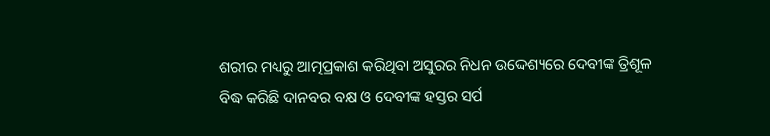ଶରୀର ମଧ୍ୟରୁ ଆତ୍ମପ୍ରକାଶ କରିଥିବା ଅସୁରର ନିଧନ ଉଦ୍ଦେଶ୍ୟରେ ଦେବୀଙ୍କ ତ୍ରିଶୂଳ ବିଦ୍ଧ କରିଛି ଦାନବର ବକ୍ଷ ଓ ଦେବୀଙ୍କ ହସ୍ତର ସର୍ପ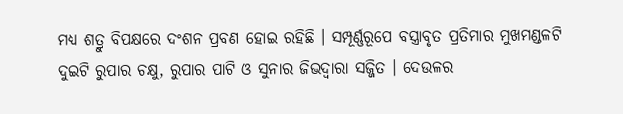ମଧ୍ୟ ଶତ୍ରୁ ବିପକ୍ଷରେ ଦଂଶନ ପ୍ରବଣ ହୋଇ ରହିଛି । ସମ୍ପୂର୍ଣ୍ଣରୂପେ ବସ୍ତ୍ରାବୃତ ପ୍ରତିମାର ମୁଖମଣ୍ଡଳଟି ଦୁଇଟି ରୁପାର ଚକ୍ଷୁ, ରୁପାର ପାଟି ଓ ସୁନାର ଜିଭଦ୍ୱାରା ସଜ୍ଜିତ । ଦେଉଳର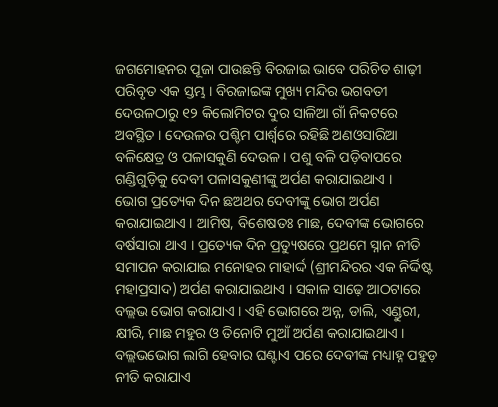ଜଗମୋହନର ପୂଜା ପାଉଛନ୍ତି ବିରଜାଇ ଭାବେ ପରିଚିତ ଶାଢ଼ୀ ପରିବୃତ ଏକ ସ୍ତମ୍ଭ । ବିରଜାଇଙ୍କ ମୁଖ୍ୟ ମନ୍ଦିର ଭଗବତୀ ଦେଉଳଠାରୁ ୧୨ କିଲୋମିଟର ଦୁର ସାଳିଆ ଗାଁ ନିକଟରେ ଅବସ୍ଥିତ । ଦେଉଳର ପଶ୍ଚିମ ପାର୍ଶ୍ୱରେ ରହିଛି ଅଣଓସାରିଆ ବଳିକ୍ଷେତ୍ର ଓ ପଳାସକୁଣି ଦେଉଳ । ପଶୁ ବଳି ପଡ଼ିବାପରେ ଗଣ୍ଡିଗୁଡ଼ିକୁ ଦେବୀ ପଳାସକୁଣୀଙ୍କୁ ଅର୍ପଣ କରାଯାଇଥାଏ ।
ଭୋଗ ପ୍ରତ୍ୟେକ ଦିନ ଛଅଥର ଦେବୀଙ୍କୁ ଭୋଗ ଅର୍ପଣ କରାଯାଇଥାଏ । ଆମିଷ, ବିଶେଷତଃ ମାଛ, ଦେବୀଙ୍କ ଭୋଗରେ ବର୍ଷସାରା ଥାଏ । ପ୍ରତ୍ୟେକ ଦିନ ପ୍ରତ୍ୟୁଷରେ ପ୍ରଥମେ ସ୍ନାନ ନୀତି ସମାପନ କରାଯାଇ ମନୋହର ମାହାର୍ଦ୍ଦ (ଶ୍ରୀମନ୍ଦିରର ଏକ ନିର୍ଦ୍ଦିଷ୍ଟ ମହାପ୍ରସାଦ) ଅର୍ପଣ କରାଯାଇଥାଏ । ସକାଳ ସାଢ଼େ ଆଠଟାରେ ବଲ୍ଲଭ ଭୋଗ କରାଯାଏ । ଏହି ଭୋଗରେ ଅନ୍ନ, ଡାଲି, ଏଣ୍ଡୁରୀ, କ୍ଷୀରି, ମାଛ ମହୁର ଓ ତିନୋଟି ମୁଆଁ ଅର୍ପଣ କରାଯାଇଥାଏ । ବଲ୍ଲଭଭୋଗ ଲାଗି ହେବାର ଘଣ୍ଟାଏ ପରେ ଦେବୀଙ୍କ ମଧ୍ୟାହ୍ନ ପହୁଡ଼ ନୀତି କରାଯାଏ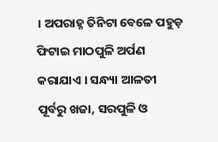। ଅପରାହ୍ନ ତିନିଟା ବେଳେ ପହୁଡ଼ ଫିଟାଇ ମାଠପୁଳି ଅର୍ପଣ କରାଯାଏ । ସନ୍ଧ୍ୟା ଆଳତୀ ପୂର୍ବରୁ ଖଜା, ସରପୁଳି ଓ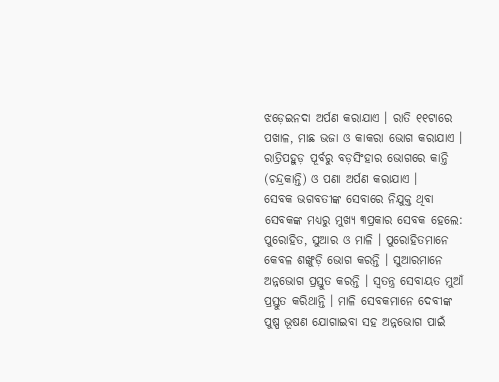ଝଡ଼େଇନଦା ଅର୍ପଣ କରାଯାଏ । ରାତି ୧୧ଟାରେ ପଖାଳ, ମାଛ ଭଜା ଓ କାକରା ଭୋଗ କରାଯାଏ । ରାତ୍ରିପହୁଡ଼ ପୂର୍ବରୁ ବଡ଼ସିଂହାର ଭୋଗରେ କାନ୍ତି (ଚନ୍ଦ୍ରକାନ୍ତି) ଓ ପଣା ଅର୍ପଣ କରାଯାଏ ।
ସେବକ ଭଗବତୀଙ୍କ ସେବାରେ ନିଯୁକ୍ତ ଥିବା ସେବକଙ୍କ ମଧ୍ୟରୁ ମୁଖ୍ୟ ୩ପ୍ରକାର ସେବକ ହେଲେ: ପୁରୋହିତ, ସୁଆର ଓ ମାଳି । ପୁରୋହିତମାନେ କେବଳ ଶଙ୍ଖୁଡ଼ି ଭୋଗ କରନ୍ତି । ସୁଆରମାନେ ଅନ୍ନଭୋଗ ପ୍ରସ୍ତୁତ କରନ୍ତି । ସ୍ୱତନ୍ତ୍ର ସେବାୟତ ମୁଆଁ ପ୍ରସ୍ତୁତ କରିଥାନ୍ତି । ମାଳି ସେବକମାନେ ଦେବୀଙ୍କ ପୁଷ୍ପ ଭୂଷଣ ଯୋଗାଇବା ସହ ଅନ୍ନଭୋଗ ପାଇଁ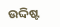ଉଦ୍ଦିଷ୍ଟ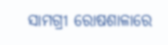ସାମଗ୍ରୀ ରୋଷଶାଳାରେ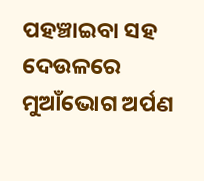ପହଞ୍ଚାଇବା ସହ ଦେଉଳରେ ମୁଆଁଭୋଗ ଅର୍ପଣ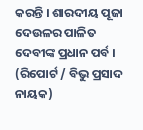କରନ୍ତି । ଶାରଦୀୟ ପୂଜା ଦେଉଳର ପାଳିତ ଦେବୀଙ୍କ ପ୍ରଧାନ ପର୍ବ । (ରିପୋର୍ଟ / ବିଭୁ ପ୍ରସାଦ ନାୟକ)